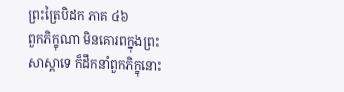ព្រះត្រៃបិដក ភាគ ៤៦
ពួកភិក្ខុណា មិនគោរពក្នុងព្រះសាស្តាទេ ក៏ដឹកនាំពួកភិក្ខុនោះ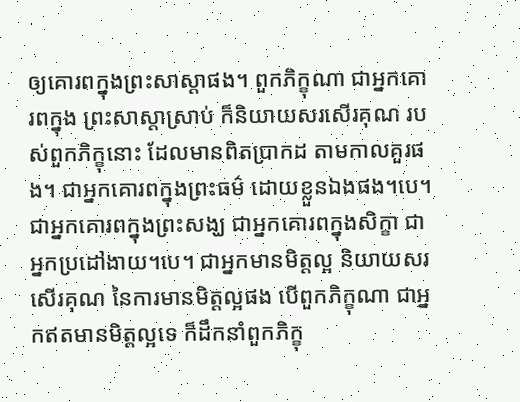ឲ្យគោរពក្នុងព្រះសាស្តាផង។ ពួកភិក្ខុណា ជាអ្នកគោរពក្នុង ព្រះសាស្តាស្រាប់ ក៏និយាយសរសើរគុណ របស់ពួកភិក្ខុនោះ ដែលមានពិតប្រាកដ តាមកាលគួរផង។ ជាអ្នកគោរពក្នុងព្រះធម៌ ដោយខ្លួនឯងផង។បេ។ ជាអ្នកគោរពក្នុងព្រះសង្ឃ ជាអ្នកគោរពក្នុងសិក្ខា ជាអ្នកប្រដៅងាយ។បេ។ ជាអ្នកមានមិត្តល្អ និយាយសរសើរគុណ នៃការមានមិត្តល្អផង បើពួកភិក្ខុណា ជាអ្នកឥតមានមិត្តល្អទេ ក៏ដឹកនាំពួកភិក្ខុ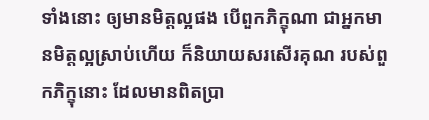ទាំងនោះ ឲ្យមានមិត្តល្អផង បើពួកភិក្ខុណា ជាអ្នកមានមិត្តល្អស្រាប់ហើយ ក៏និយាយសរសើរគុណ របស់ពួកភិក្ខុនោះ ដែលមានពិតប្រា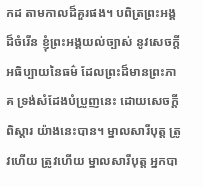កដ តាមកាលដ៏គួរផង។ បពិត្រព្រះអង្គដ៏ចំរើន ខ្ញុំព្រះអង្គយល់ច្បាស់ នូវសេចក្តីអធិប្បាយនៃធម៌ ដែលព្រះដ៏មានព្រះភាគ ទ្រង់សំដែងបំប្រួញនេះ ដោយសេចក្តីពិស្តារ យ៉ាងនេះបាន។ ម្នាលសារីបុត្ត ត្រូវហើយ ត្រូវហើយ ម្នាលសារីបុត្ត អ្នកបា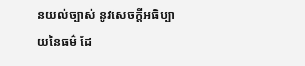នយល់ច្បាស់ នូវសេចក្តីអធិប្បាយនៃធម៌ ដែ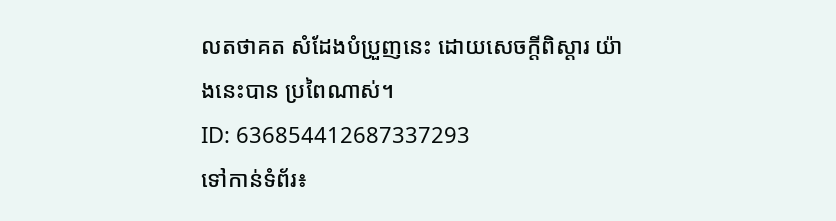លតថាគត សំដែងបំប្រួញនេះ ដោយសេចក្តីពិស្តារ យ៉ាងនេះបាន ប្រពៃណាស់។
ID: 636854412687337293
ទៅកាន់ទំព័រ៖